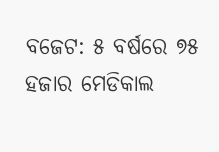ବଜେଟ: ୫ ବର୍ଷରେ ୭୫ ହଜାର ମେଡିକାଲ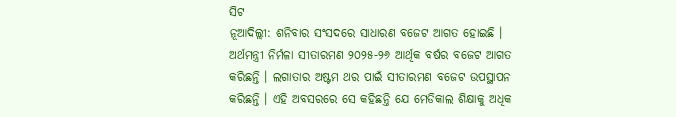ସିଟ
ନୂଆଦିଲ୍ଲୀ: ଶନିବାର ସଂସଦରେ ସାଧାରଣ ବଜେଟ ଆଗତ ହୋଇଛି । ଅର୍ଥମନ୍ତ୍ରୀ ନିର୍ମଳା ସୀତାରମଣ ୨୦୨୫-୨୬ ଆର୍ଥିକ ବର୍ଷର ବଜେଟ ଆଗତ କରିଛନ୍ତି । ଲଗାତାର ଅଷ୍ଟମ ଥର ପାଇଁ ସୀତାରମଣ ବଜେଟ ଉପସ୍ଥାପନ କରିଛନ୍ତି । ଏହି ଅବସରରେ ସେ କହିଛନ୍ତି ଯେ ମେଡିକାଲ ଶିକ୍ଷାକୁ ଅଧିକ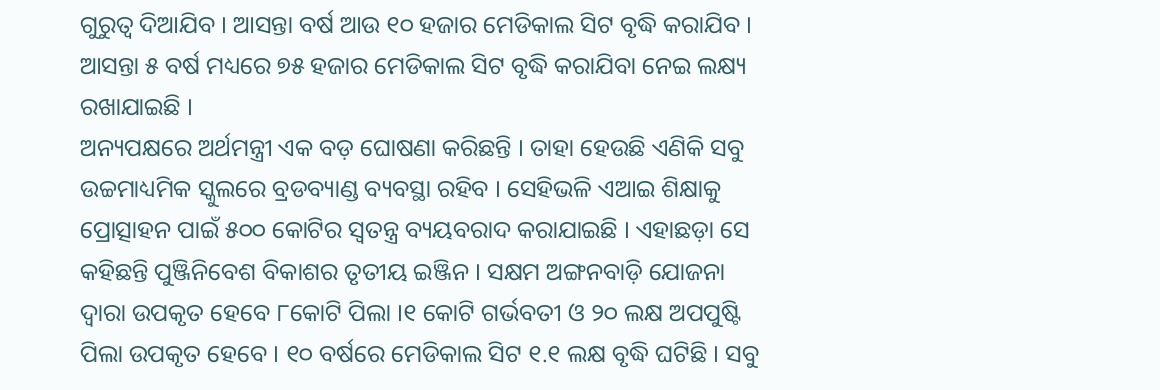ଗୁରୁତ୍ୱ ଦିଆଯିବ । ଆସନ୍ତା ବର୍ଷ ଆଉ ୧୦ ହଜାର ମେଡିକାଲ ସିଟ ବୃଦ୍ଧି କରାଯିବ । ଆସନ୍ତା ୫ ବର୍ଷ ମଧ୍ୟରେ ୭୫ ହଜାର ମେଡିକାଲ ସିଟ ବୃଦ୍ଧି କରାଯିବା ନେଇ ଲକ୍ଷ୍ୟ ରଖାଯାଇଛି ।
ଅନ୍ୟପକ୍ଷରେ ଅର୍ଥମନ୍ତ୍ରୀ ଏକ ବଡ଼ ଘୋଷଣା କରିଛନ୍ତି । ତାହା ହେଉଛି ଏଣିକି ସବୁ ଉଚ୍ଚମାଧ୍ୟମିକ ସ୍କୁଲରେ ବ୍ରଡବ୍ୟାଣ୍ଡ ବ୍ୟବସ୍ଥା ରହିବ । ସେହିଭଳି ଏଆଇ ଶିକ୍ଷାକୁ ପ୍ରୋତ୍ସାହନ ପାଇଁ ୫୦୦ କୋଟିର ସ୍ୱତନ୍ତ୍ର ବ୍ୟୟବରାଦ କରାଯାଇଛି । ଏହାଛଡ଼ା ସେ କହିଛନ୍ତି ପୁଞ୍ଜିନିବେଶ ବିକାଶର ତୃତୀୟ ଇଞ୍ଜିନ । ସକ୍ଷମ ଅଙ୍ଗନବାଡ଼ି ଯୋଜନା ଦ୍ୱାରା ଉପକୃତ ହେବେ ୮କୋଟି ପିଲା ।୧ କୋଟି ଗର୍ଭବତୀ ଓ ୨୦ ଲକ୍ଷ ଅପପୁଷ୍ଟି ପିଲା ଉପକୃତ ହେବେ । ୧୦ ବର୍ଷରେ ମେଡିକାଲ ସିଟ ୧.୧ ଲକ୍ଷ ବୃଦ୍ଧି ଘଟିଛି । ସବୁ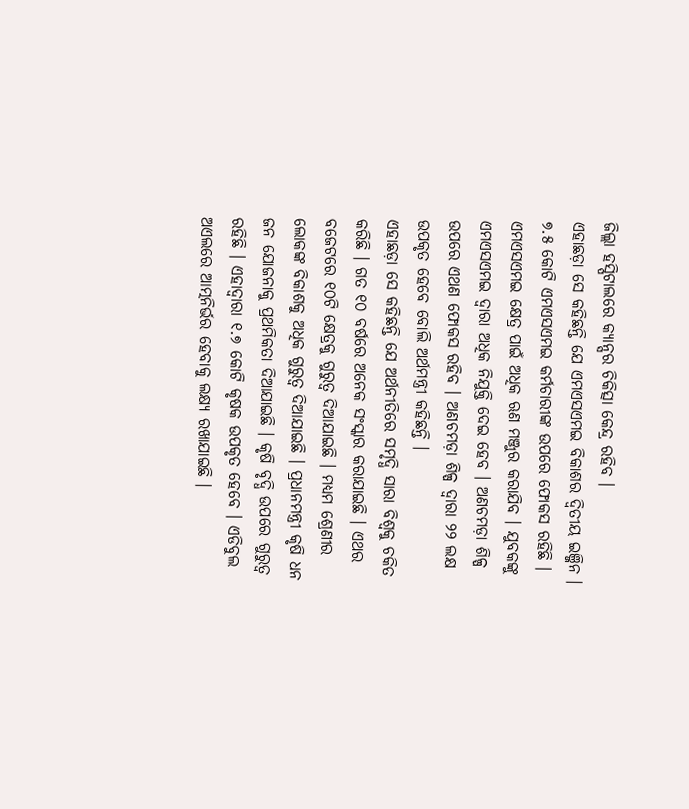ଜିଲ୍ଲା ହସ୍ପିଟାଲରେ କ୍ୟାନ୍ସର ଚିକିତ୍ସା କେନ୍ଦ୍ର ରହିବ ।
ଏହାଛଡ଼ା ସେ କହିଛନ୍ତି ଯେ ଏମଏସଏମଇ ବିକାଶର ଦ୍ୱିତୀୟ ଇଞ୍ଜିନ । ୭.୫ କୋଟି ଏମଏସଏମଇ କର୍ମଚାରୀଙ୍କ ଉପରେ ଫୋକସ ରହିଛି । ଏମଏସଏମଇ କ୍ଷେତ୍ର ପାଇଁ ଅଧିକ ଋଣ ମଞ୍ଜୁର କରାଯିବ । ଯୁବକଙ୍କୁ ଏମଏସଏମଇ ଦ୍ୱାରା ଅଧିକ ନିଯୁକ୍ତି ଦେଇ ହେବ । ଅଣଚମଡ଼ା ଶିଳ୍ପ ଉପରେ ଏଥଣ ଫୋକସ ରହିବ । ଅଣଚମଡ଼ା ଶିଳ୍ପ ଦ୍ୱାରା ୨୨ ଲକ୍ଷ ଉପକୃତ ହେବେ ବୋଲି ଅର୍ଥମନ୍ତ୍ରୀ କହିଛନ୍ତି ।
ଏହାଛଡ଼ା ସେ କହିଛନ୍ତି ଯେ ଅର୍ଥନୀତିରେ ସମୃଦ୍ଧି ସାରା ବିଶ୍ୱକୁ ଚକିତ କରିଛି । ଗତ ୧୦ ବର୍ଷରେ ଅନେକ ସଂସ୍କାର କରାଯାଇଛି । ଏଥର ବଜେଟରେ ୧୦ଟି କ୍ଷେତ୍ରକୁ ଗୁରୁତ୍ୱ ଦିଆଯାଇଛି । ମଧ୍ୟମ ଶ୍ରେଣୀର ଲୋକଙ୍କ ବିକାଶକୁ ଅଧିକ ଗୁରୁତ୍ୱ ଦିଆଯାଇଛି । ପ୍ରଧାନମନ୍ତ୍ରୀ କୃଷି ଧନ ଜନ ଯୋଜନାକୁ ପ୍ରଥମିକତା ଦିଆଯାଇଛି । କୃଷି ବୃଦ୍ଧି ଉପରେ ଗୁରୁତ୍ୱ ରହିଛି । ଏହାଦ୍ୱାରା ୧.୭ କୋଟି କୃଷକ ଉପକୃତ ହେବେ । ଏଡିବୁଲ ଅଏଲରେ ଆତ୍ମନିର୍ଭର ହେବାକୁ ଲକ୍ଷ୍ୟ ରଖାଯାଇଛି ।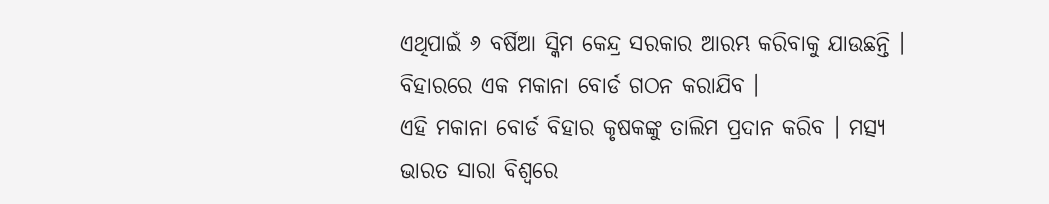ଏଥିପାଇଁ ୬ ବର୍ଷିଆ ସ୍କିମ କେନ୍ଦ୍ର ସରକାର ଆରମ୍ଭ କରିବାକୁ ଯାଉଛନ୍ତି । ବିହାରରେ ଏକ ମକାନା ବୋର୍ଡ ଗଠନ କରାଯିବ ।
ଏହି ମକାନା ବୋର୍ଡ ବିହାର କୃଷକଙ୍କୁ ତାଲିମ ପ୍ରଦାନ କରିବ । ମତ୍ସ୍ୟ ଭାରତ ସାରା ବିଶ୍ୱରେ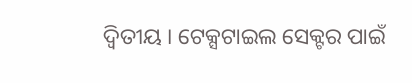ଦ୍ୱିତୀୟ । ଟେକ୍ସଟାଇଲ ସେକ୍ଟର ପାଇଁ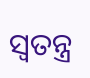ସ୍ୱତନ୍ତ୍ର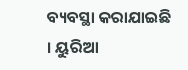ବ୍ୟବସ୍ଥା କରାଯାଇଛି । ୟୁରିଆ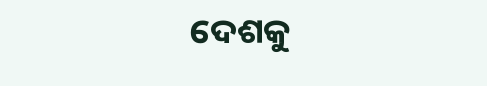ଦେଶକୁ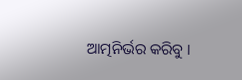ଆତ୍ମନିର୍ଭର କରିବୁ ।